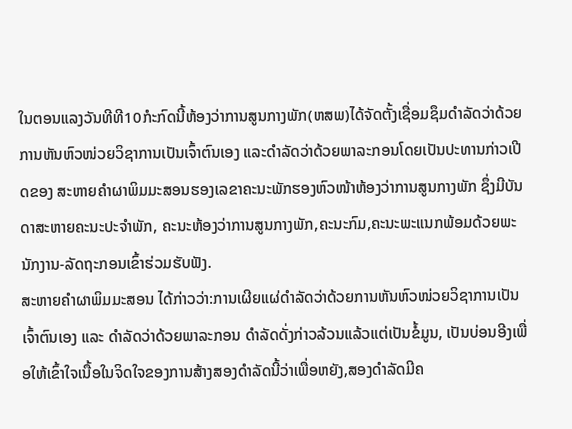ໃນຕອນແລງວັນທີທີ10ກໍະກົດນີ້ຫ້ອງວ່າການສູນກາງພັກ(ຫສພ)ໄດ້ຈັດຕັ້ງເຊື່ອມຊຶມດໍາລັດວ່າດ້ວຍການຫັນຫົວໜ່ວຍວິຊາການເປັນເຈົ້າຕົນເອງ ແລະດໍາລັດວ່າດ້ວຍພາລະກອນໂດຍເປັນປະທານກ່າວເປີດຂອງ ສະຫາຍຄໍາຜາພິມມະສອນຮອງເລຂາຄະນະພັກຮອງຫົວໜ້າຫ້ອງວ່າການສູນກາງພັກ ຊຶ່ງມີບັນດາສະຫາຍຄະນະປະຈໍາພັກ, ຄະນະຫ້ອງວ່າການສູນກາງພັກ,ຄະນະກົມ,ຄະນະພະແນກພ້ອມດ້ວຍພະນັກງານ-ລັດຖະກອນເຂົ້າຮ່ວມຮັບຟັງ.
ສະຫາຍຄໍາຜາພິມມະສອນ ໄດ້ກ່າວວ່າ:ການເຜີຍແຜ່ດໍາລັດວ່າດ້ວຍການຫັນຫົວໜ່ວຍວິຊາການເປັນເຈົ້າຕົນເອງ ແລະ ດໍາລັດວ່າດ້ວຍພາລະກອນ ດໍາລັດດັ່ງກ່າວລ້ວນແລ້ວແຕ່ເປັນຂໍ້ມູນ, ເປັນບ່ອນອີງເພື່ອໃຫ້ເຂົ້າໃຈເນື້ອໃນຈິດໃຈຂອງການສ້າງສອງດໍາລັດນີ້ວ່າເພື່ອຫຍັງ,ສອງດໍາລັດມີຄ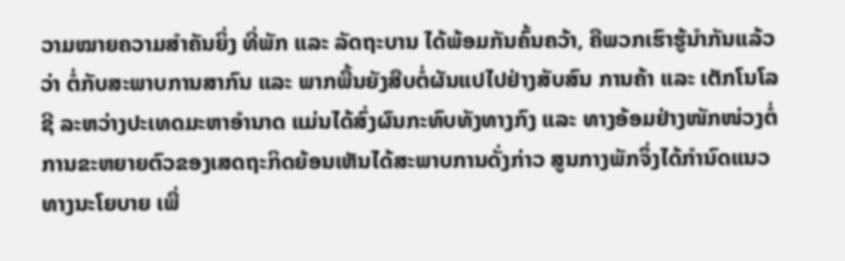ວາມໝາຍຄວາມສໍາຄັນຍິ່ງ ທີ່ພັກ ແລະ ລັດຖະບານ ໄດ້ພ້ອມກັນຄົ້ນຄວ້າ, ຄືພວກເຮົາຮູ້ນໍາກັນແລ້ວວ່າ ຕໍ່ກັບສະພາບການສາກົນ ແລະ ພາກພື້ນຍັງສືບຕໍ່ຜັນແປໄປຢ່າງສັບສົນ ການຄ້າ ແລະ ເຕັກໂນໂລຊີ ລະຫວ່າງປະເທດມະຫາອໍານາດ ແມ່ນໄດ້ສົ່ງຜົນກະທົບທັງທາງກົງ ແລະ ທາງອ້ອມຢ່າງໜັກໜ່ວງຕໍ່ການຂະຫຍາຍຕົວຂອງເສດຖະກິດຍ້ອນເຫັນໄດ້ສະພາບການດັ່ງກ່າວ ສູນກາງພັກຈຶ່ງໄດ້ກໍານົດແນວທາງນະໂຍບາຍ ເພື່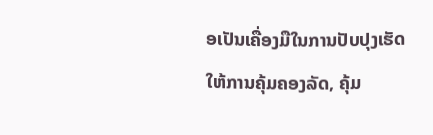ອເປັນເຄື່ອງມືໃນການປັບປຸງເຮັດໃຫ້ການຄຸ້ມຄອງລັດ, ຄຸ້ມ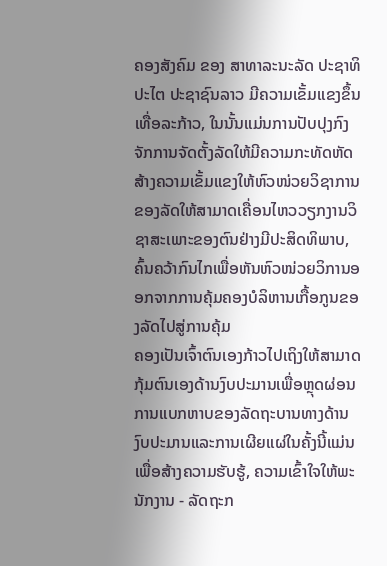ຄອງສັງຄົມ ຂອງ ສາທາລະນະລັດ ປະຊາທິປະໄຕ ປະຊາຊົນລາວ ມີຄວາມເຂັ້ມແຂງຂຶ້ນເທື່ອລະກ້າວ, ໃນນັ້ນແມ່ນການປັບປຸງກົງຈັກການຈັດຕັ້ງລັດໃຫ້ມີຄວາມກະທັດຫັດສ້າງຄວາມເຂັ້ມແຂງໃຫ້ຫົວໜ່ວຍວິຊາການຂອງລັດໃຫ້ສາມາດເຄື່ອນໄຫວວຽກງານວິຊາສະເພາະຂອງຕົນຢ່າງມີປະສິດທິພາບ, ຄົ້ນຄວ້າກົນໄກເພື່ອຫັນຫົວໜ່ວຍວິການອອກຈາກການຄຸ້ມຄອງບໍລິຫານເກື້ອກູນຂອງລັດໄປສູ່ການຄຸ້ມ
ຄອງເປັນເຈົ້າຕົນເອງກ້າວໄປເຖິງໃຫ້ສາມາດກຸ້ມຕົນເອງດ້ານງົບປະມານເພື່ອຫຼຸດຜ່ອນການແບກຫາບຂອງລັດຖະບານທາງດ້ານງົບປະມານແລະການເຜີຍແຜ່ໃນຄັ້ງນີ້ແມ່ນເພື່ອສ້າງຄວາມຮັບຮູ້, ຄວາມເຂົ້າໃຈໃຫ້ພະນັກງານ - ລັດຖະກ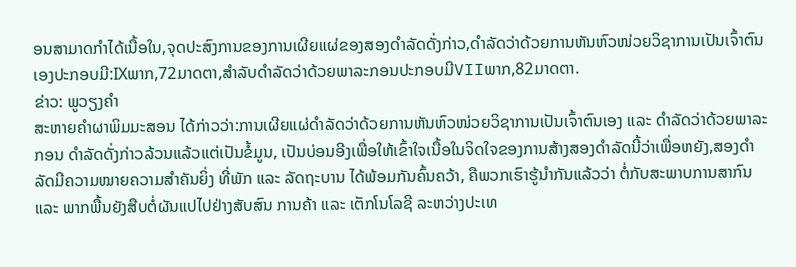ອນສາມາດກໍາໄດ້ເນື້ອໃນ,ຈຸດປະສົງການຂອງການເຜີຍແຜ່ຂອງສອງດໍາລັດດັ່ງກ່າວ,ດຳລັດວ່າດ້ວຍການຫັນຫົວໜ່ວຍວິຊາການເປັນເຈົ້າຕົນເອງປະກອບມີ:IXພາກ,72ມາດຕາ,ສຳລັບດຳລັດວ່າດ້ວຍພາລະກອນປະກອບມີVIIພາກ,82ມາດຕາ.
ຂ່າວ: ພູວຽງຄຳ
ສະຫາຍຄໍາຜາພິມມະສອນ ໄດ້ກ່າວວ່າ:ການເຜີຍແຜ່ດໍາລັດວ່າດ້ວຍການຫັນຫົວໜ່ວຍວິຊາການເປັນເຈົ້າຕົນເອງ ແລະ ດໍາລັດວ່າດ້ວຍພາລະກອນ ດໍາລັດດັ່ງກ່າວລ້ວນແລ້ວແຕ່ເປັນຂໍ້ມູນ, ເປັນບ່ອນອີງເພື່ອໃຫ້ເຂົ້າໃຈເນື້ອໃນຈິດໃຈຂອງການສ້າງສອງດໍາລັດນີ້ວ່າເພື່ອຫຍັງ,ສອງດໍາລັດມີຄວາມໝາຍຄວາມສໍາຄັນຍິ່ງ ທີ່ພັກ ແລະ ລັດຖະບານ ໄດ້ພ້ອມກັນຄົ້ນຄວ້າ, ຄືພວກເຮົາຮູ້ນໍາກັນແລ້ວວ່າ ຕໍ່ກັບສະພາບການສາກົນ ແລະ ພາກພື້ນຍັງສືບຕໍ່ຜັນແປໄປຢ່າງສັບສົນ ການຄ້າ ແລະ ເຕັກໂນໂລຊີ ລະຫວ່າງປະເທ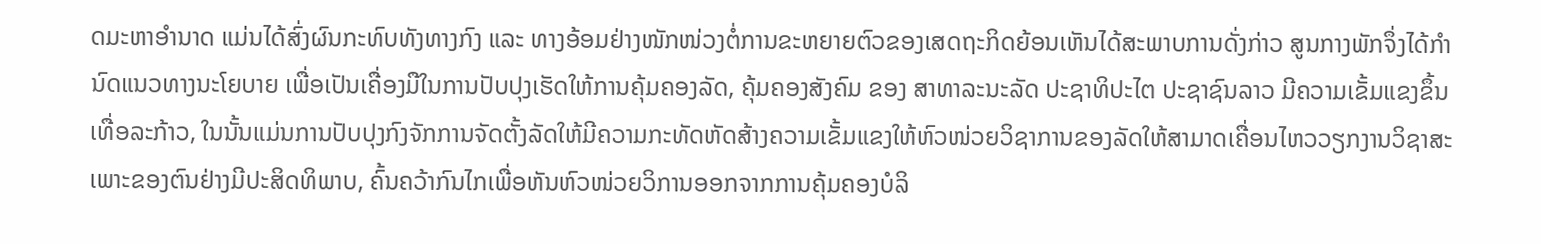ດມະຫາອໍານາດ ແມ່ນໄດ້ສົ່ງຜົນກະທົບທັງທາງກົງ ແລະ ທາງອ້ອມຢ່າງໜັກໜ່ວງຕໍ່ການຂະຫຍາຍຕົວຂອງເສດຖະກິດຍ້ອນເຫັນໄດ້ສະພາບການດັ່ງກ່າວ ສູນກາງພັກຈຶ່ງໄດ້ກໍານົດແນວທາງນະໂຍບາຍ ເພື່ອເປັນເຄື່ອງມືໃນການປັບປຸງເຮັດໃຫ້ການຄຸ້ມຄອງລັດ, ຄຸ້ມຄອງສັງຄົມ ຂອງ ສາທາລະນະລັດ ປະຊາທິປະໄຕ ປະຊາຊົນລາວ ມີຄວາມເຂັ້ມແຂງຂຶ້ນເທື່ອລະກ້າວ, ໃນນັ້ນແມ່ນການປັບປຸງກົງຈັກການຈັດຕັ້ງລັດໃຫ້ມີຄວາມກະທັດຫັດສ້າງຄວາມເຂັ້ມແຂງໃຫ້ຫົວໜ່ວຍວິຊາການຂອງລັດໃຫ້ສາມາດເຄື່ອນໄຫວວຽກງານວິຊາສະເພາະຂອງຕົນຢ່າງມີປະສິດທິພາບ, ຄົ້ນຄວ້າກົນໄກເພື່ອຫັນຫົວໜ່ວຍວິການອອກຈາກການຄຸ້ມຄອງບໍລິ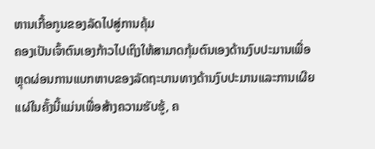ຫານເກື້ອກູນຂອງລັດໄປສູ່ການຄຸ້ມ
ຄອງເປັນເຈົ້າຕົນເອງກ້າວໄປເຖິງໃຫ້ສາມາດກຸ້ມຕົນເອງດ້ານງົບປະມານເພື່ອຫຼຸດຜ່ອນການແບກຫາບຂອງລັດຖະບານທາງດ້ານງົບປະມານແລະການເຜີຍແຜ່ໃນຄັ້ງນີ້ແມ່ນເພື່ອສ້າງຄວາມຮັບຮູ້, ຄ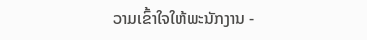ວາມເຂົ້າໃຈໃຫ້ພະນັກງານ -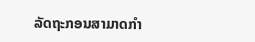ລັດຖະກອນສາມາດກໍາ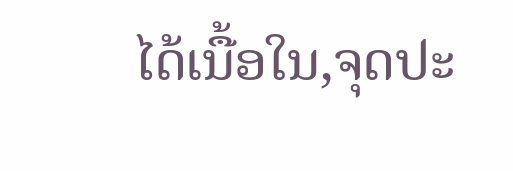ໄດ້ເນື້ອໃນ,ຈຸດປະ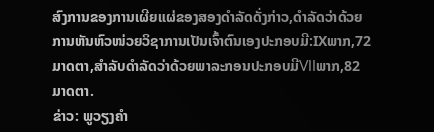ສົງການຂອງການເຜີຍແຜ່ຂອງສອງດໍາລັດດັ່ງກ່າວ,ດຳລັດວ່າດ້ວຍການຫັນຫົວໜ່ວຍວິຊາການເປັນເຈົ້າຕົນເອງປະກອບມີ:IXພາກ,72ມາດຕາ,ສຳລັບດຳລັດວ່າດ້ວຍພາລະກອນປະກອບມີVIIພາກ,82ມາດຕາ.
ຂ່າວ: ພູວຽງຄຳ